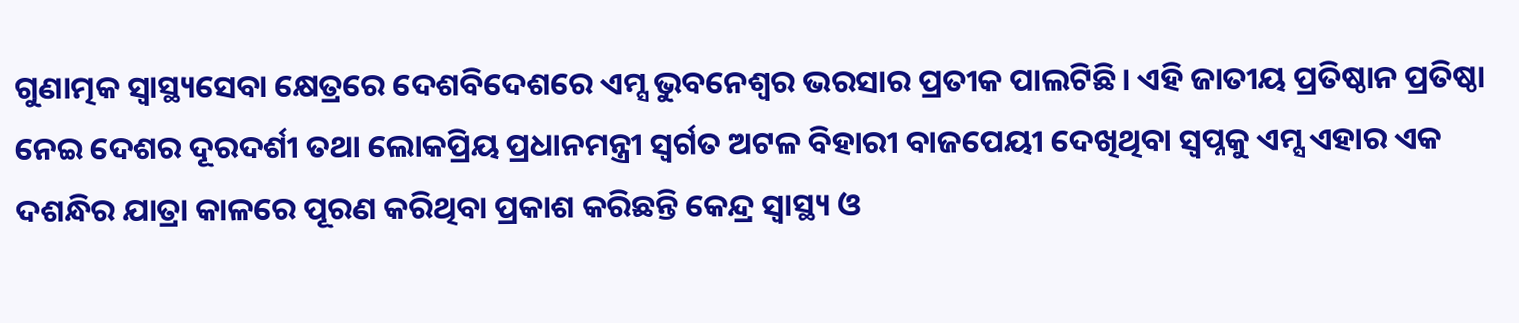ଗୁଣାତ୍ମକ ସ୍ବାସ୍ଥ୍ୟସେବା କ୍ଷେତ୍ରରେ ଦେଶବିଦେଶରେ ଏମ୍ସ ଭୁବନେଶ୍ୱର ଭରସାର ପ୍ରତୀକ ପାଲଟିଛି। ଏହି ଜାତୀୟ ପ୍ରତିଷ୍ଠାନ ପ୍ରତିଷ୍ଠା ନେଇ ଦେଶର ଦୂରଦର୍ଶୀ ତଥା ଲୋକପ୍ରିୟ ପ୍ରଧାନମନ୍ତ୍ରୀ ସ୍ବର୍ଗତ ଅଟଳ ବିହାରୀ ବାଜପେୟୀ ଦେଖିଥିବା ସ୍ବପ୍ନକୁ ଏମ୍ସ ଏହାର ଏକ ଦଶନ୍ଧିର ଯାତ୍ରା କାଳରେ ପୂରଣ କରିଥିବା ପ୍ରକାଶ କରିଛନ୍ତି କେନ୍ଦ୍ର ସ୍ବାସ୍ଥ୍ୟ ଓ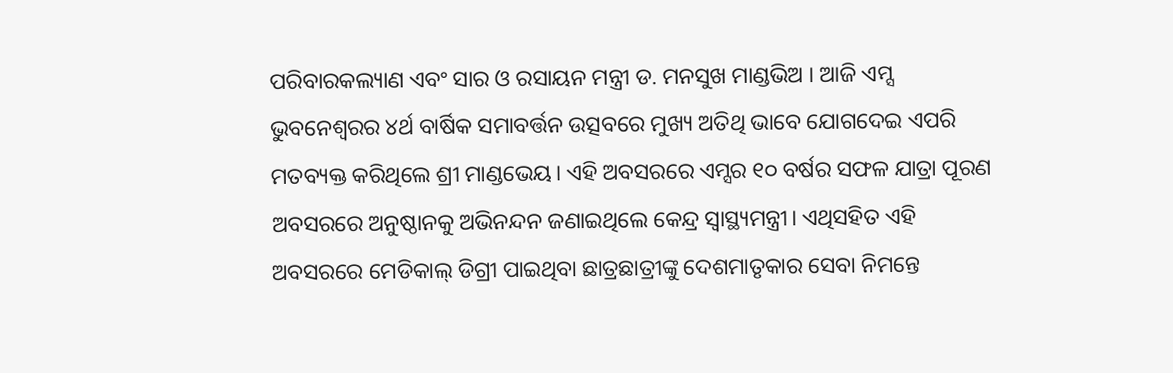ପରିବାରକଲ୍ୟାଣ ଏବଂ ସାର ଓ ରସାୟନ ମନ୍ତ୍ରୀ ଡ. ମନସୁଖ ମାଣ୍ଡଭିଅ । ଆଜି ଏମ୍ସ ଭୁବନେଶ୍ୱରର ୪ର୍ଥ ବାର୍ଷିକ ସମାବର୍ତ୍ତନ ଉତ୍ସବରେ ମୁଖ୍ୟ ଅତିଥି ଭାବେ ଯୋଗଦେଇ ଏପରି ମତବ୍ୟକ୍ତ କରିଥିଲେ ଶ୍ରୀ ମାଣ୍ଡଭେୟ। ଏହି ଅବସରରେ ଏମ୍ସର ୧୦ ବର୍ଷର ସଫଳ ଯାତ୍ରା ପୂରଣ ଅବସରରେ ଅନୁଷ୍ଠାନକୁ ଅଭିନନ୍ଦନ ଜଣାଇଥିଲେ କେନ୍ଦ୍ର ସ୍ବାସ୍ଥ୍ୟମନ୍ତ୍ରୀ। ଏଥିସହିତ ଏହି ଅବସରରେ ମେଡିକାଲ୍ ଡିଗ୍ରୀ ପାଇଥିବା ଛାତ୍ରଛାତ୍ରୀଙ୍କୁ ଦେଶମାତୃକାର ସେବା ନିମନ୍ତେ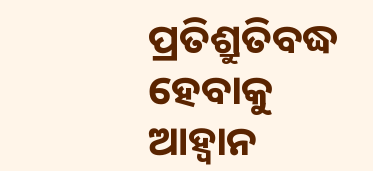ପ୍ରତିଶ୍ରୁତିବଦ୍ଧ ହେବାକୁ ଆହ୍ବାନ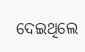ଦେଇଥିଲେ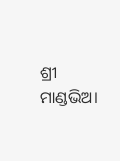ଶ୍ରୀ ମାଣ୍ଡଭିଅ।